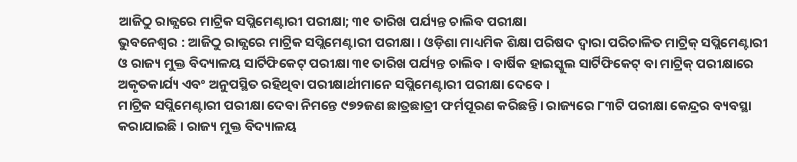ଆଜିଠୁ ରାଜ୍ଯରେ ମାଟ୍ରିକ ସପ୍ଲିମେଣ୍ଟାରୀ ପରୀକ୍ଷା; ୩୧ ତାରିଖ ପର୍ଯ୍ୟନ୍ତ ଚାଲିବ ପରୀକ୍ଷା
ଭୁବନେଶ୍ୱର : ଆଜିଠୁ ରାଜ୍ଯରେ ମାଟ୍ରିକ ସପ୍ଲିମେଣ୍ଟାରୀ ପରୀକ୍ଷା । ଓଡ଼ିଶା ମାଧ୍ୟମିକ ଶିକ୍ଷା ପରିଷଦ ଦ୍ୱାରା ପରିଚାଳିତ ମାଟ୍ରିକ୍ ସପ୍ଲିମେଣ୍ଟାରୀ ଓ ରାଜ୍ୟ ମୁକ୍ତ ବିଦ୍ୟାଳୟ ସାର୍ଟିଫିକେଟ୍ ପରୀକ୍ଷା ୩୧ ତାରିଖ ପର୍ଯ୍ୟନ୍ତ ଚାଲିବ । ବାର୍ଷିକ ହାଇସ୍କୁଲ ସାର୍ଟିଫିକେଟ୍ ବା ମାଟ୍ରିକ୍ ପରୀକ୍ଷାରେ ଅକୃତକାର୍ଯ୍ୟ ଏବଂ ଅନୁପସ୍ଥିତ ରହିଥିବା ପରୀକ୍ଷାର୍ଥୀମାନେ ସପ୍ଲିମେଣ୍ଟାରୀ ପରୀକ୍ଷା ଦେବେ ।
ମାଟ୍ରିକ ସପ୍ଲିମେଣ୍ଟାରୀ ପରୀକ୍ଷା ଦେବା ନିମନ୍ତେ ୯୭୨ଜଣ ଛାତ୍ରଛାତ୍ରୀ ଫର୍ମପୂରଣ କରିଛନ୍ତି। ରାଜ୍ୟରେ ୮୩ଟି ପରୀକ୍ଷା କେନ୍ଦ୍ରର ବ୍ୟବସ୍ଥା କରାଯାଇଛି । ରାଜ୍ୟ ମୁକ୍ତ ବିଦ୍ୟାଳୟ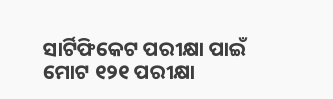ସାର୍ଟିଫିକେଟ ପରୀକ୍ଷା ପାଇଁ ମୋଟ ୧୨୧ ପରୀକ୍ଷା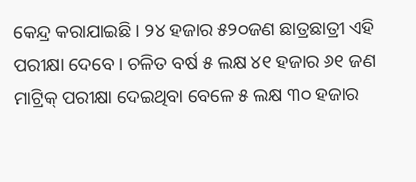କେନ୍ଦ୍ର କରାଯାଇଛି । ୨୪ ହଜାର ୫୨୦ଜଣ ଛାତ୍ରଛାତ୍ରୀ ଏହି ପରୀକ୍ଷା ଦେବେ। ଚଳିତ ବର୍ଷ ୫ ଲକ୍ଷ ୪୧ ହଜାର ୬୧ ଜଣ ମାଟ୍ରିକ୍ ପରୀକ୍ଷା ଦେଇଥିବା ବେଳେ ୫ ଲକ୍ଷ ୩୦ ହଜାର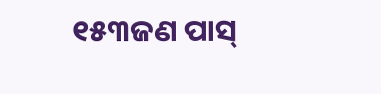୧୫୩ଜଣ ପାସ୍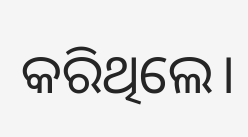କରିଥିଲେ।